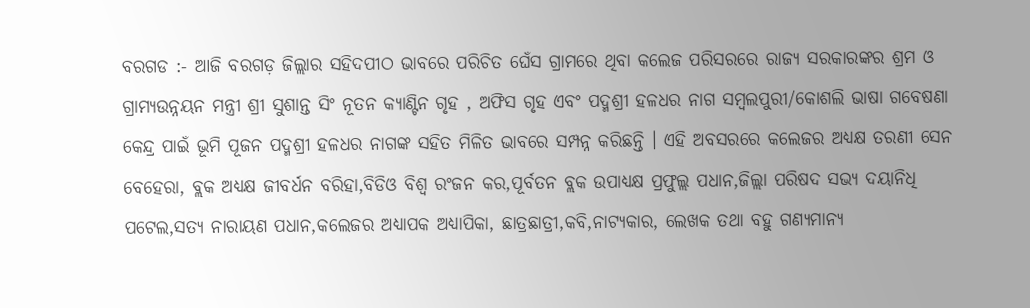ବରଗଡ :- ଆଜି ବରଗଡ଼ ଜିଲ୍ଲାର ସହିଦପୀଠ ଭାବରେ ପରିଚିତ ଘେଁସ ଗ୍ରାମରେ ଥିବା କଲେଜ ପରିସରରେ ରାଜ୍ୟ ସରକାରଙ୍କର ଶ୍ରମ ଓ ଗ୍ରାମ୍ୟଉନ୍ନୟନ ମନ୍ତ୍ରୀ ଶ୍ରୀ ସୁଶାନ୍ତ ସିଂ ନୂତନ କ୍ୟାଣ୍ଟିନ ଗୃହ , ଅଫିସ ଗୃହ ଏବଂ ପଦ୍ମଶ୍ରୀ ହଳଧର ନାଗ ସମ୍ବଲପୁରୀ/କୋଶଲି ଭାଷା ଗବେଷଣା କେନ୍ଦ୍ର ପାଇଁ ଭୂମି ପୂଜନ ପଦ୍ମଶ୍ରୀ ହଳଧର ନାଗଙ୍କ ସହିତ ମିଳିତ ଭାବରେ ସମ୍ପନ୍ନ କରିଛନ୍ତି । ଏହି ଅବସରରେ କଲେଜର ଅଧ୍ୟକ୍ଷ ତରଣୀ ସେନ ବେହେରା, ବ୍ଲକ ଅଧ୍ୟକ୍ଷ ଜୀବର୍ଧନ ବରିହା,ବିଡିଓ ବିଶ୍ୱ ରଂଜନ କର,ପୂର୍ବତନ ବ୍ଲକ ଉପାଧ୍ୟକ୍ଷ ପ୍ରଫୁଲ୍ଲ ପଧାନ,ଜିଲ୍ଲା ପରିଷଦ ସଭ୍ୟ ଦୟାନିଧି ପଟେଲ,ସତ୍ୟ ନାରାୟଣ ପଧାନ,କଲେଜର ଅଧ୍ୟାପକ ଅଧ୍ୟାପିକା, ଛାତ୍ରଛାତ୍ରୀ,କବି,ନାଟ୍ୟକାର, ଲେଖକ ତଥା ବହୁ ଗଣ୍ୟମାନ୍ୟ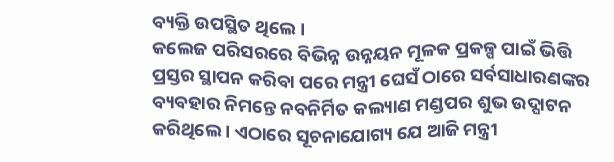ବ୍ୟକ୍ତି ଉପସ୍ଥିତ ଥିଲେ ।
କଲେଜ ପରିସରରେ ବିଭିନ୍ନ ଉନ୍ନୟନ ମୂଳକ ପ୍ରକଳ୍ପ ପାଇଁ ଭିତ୍ତି ପ୍ରସ୍ତର ସ୍ଥାପନ କରିବା ପରେ ମନ୍ତ୍ରୀ ଘେସଁ ଠାରେ ସର୍ବସାଧାରଣଙ୍କର ବ୍ୟବହାର ନିମନ୍ତେ ନବନିର୍ମିତ କଲ୍ୟାଣ ମଣ୍ଡପର ଶୁଭ ଉଦ୍ଘାଟନ କରିଥିଲେ । ଏଠାରେ ସୂଚନାଯୋଗ୍ୟ ଯେ ଆଜି ମନ୍ତ୍ରୀ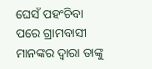ଘେସଁ ପହଂଚିବା ପରେ ଗ୍ରାମବାସୀ ମାନଙ୍କର ଦ୍ୱାରା ତାଙ୍କୁ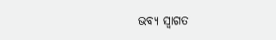ଭବ୍ୟ ସ୍ୱାଗତ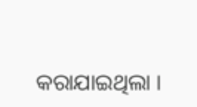କରାଯାଇଥିଲା ।